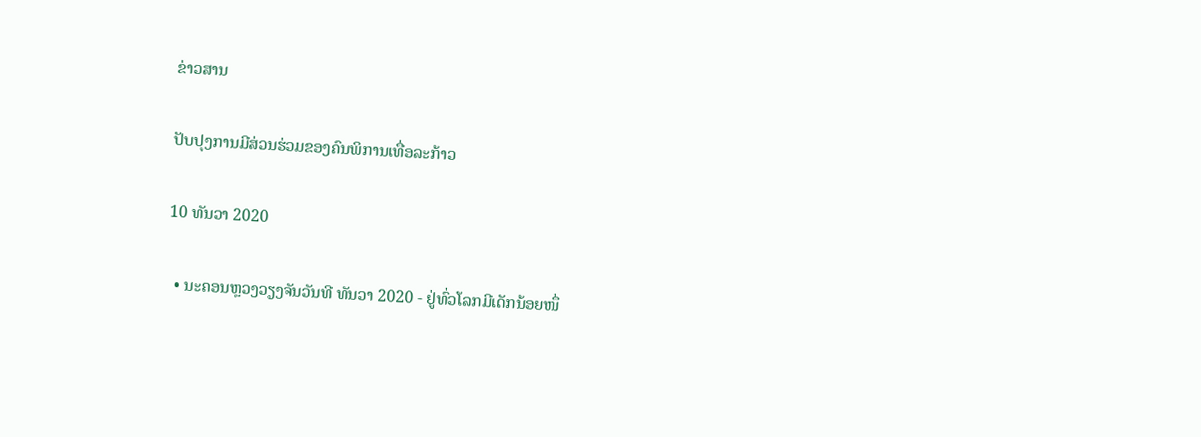ຂ່າວສານ

ປັບປຸງການມີສ່ວນຮ່ວມຂອງຄົນພິການເທື່ອລະກ້າວ

10 ທັນວາ 2020

  • ນະຄອນຫຼວງວຽງຈັນວັນທີ ທັນວາ 2020 - ຢູ່ທົ່ວໂລກມີເດັກນ້ອຍໜຶ່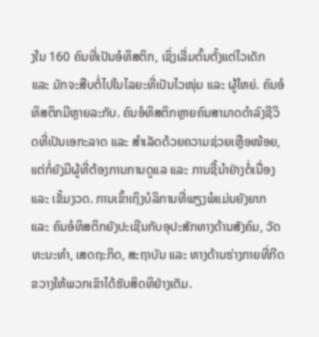ງໃນ 160 ຄົນທີ່ເປັນອໍທິສຕິກ, ເຊິ່ງເລີ່ມຕົ້ນຕັ້ງແຕ່ໄວເດັກ ແລະ ມັກຈະສືບຕໍ່ໄປໃນໄລຍະທີ່ເປັນໄວໜຸ່ມ ແລະ ຜູ້ໃຫຍ່. ຄົນອໍທິສຕິກມີຫຼາຍລະກັບ. ຄົນອໍທິສຕິກຫຼາຍຄົນສາມາດດຳລົງຊີວິດທີ່ເປັນເອກະລາດ ແລະ ສຳເລັດດ້ວຍຄວາມຊ່ວຍເຫຼືອໜ້ອຍ, ແຕ່ກໍ່ຍັງມີຜູ້ທີ່ຕ້ອງການການດູແລ ແລະ ການຊີ້ນໍາຢ່າງຕໍ່ເນື່ອງ ແລະ ເຂັ້ມງວດ. ການເຂົ້າເຖິງບໍລິການທີ່ພຽງພໍແມ່ນຍັງຍາກ ແລະ ຄົນອໍທິສຕິກຍັງປະເຊີນກັບອຸປະສັກທາງດ້ານສັງຄົມ, ວັດທະນະທຳ, ເສດຖະກິດ, ສະຖາບັນ ແລະ ທາງດ້ານຮ່າງກາຍທີ່ກີດຂວາງໃຫ້ພວກເຂົາໄດ້ຮັບສິດທິຢ່າງເຕັມ.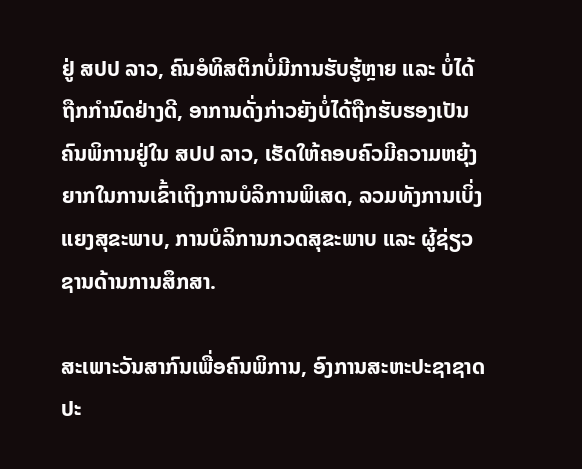ຢູ່ ສປປ ລາວ, ຄົນອໍທິສຕິກບໍ່ມີການຮັບຮູ້ຫຼາຍ ແລະ ບໍ່ໄດ້ຖືກກຳນົດຢ່າງດີ, ອາການດັ່ງກ່າວຍັງບໍ່ໄດ້ຖືກຮັບຮອງເປັນຄົນພິການຢູ່ໃນ ສປປ ລາວ, ເຮັດໃຫ້ຄອບຄົວມີຄວາມຫຍຸ້ງຍາກໃນການເຂົ້າເຖິງການບໍລິການພິເສດ, ລວມທັງການເບິ່ງແຍງສຸຂະພາບ, ການບໍລິການກວດສຸຂະພາບ ແລະ ຜູ້ຊ່ຽວຊານດ້ານການສຶກສາ.

ສະເພາະວັນສາກົນເພື່ອຄົນພິການ, ອົງການສະຫະປະຊາຊາດປະ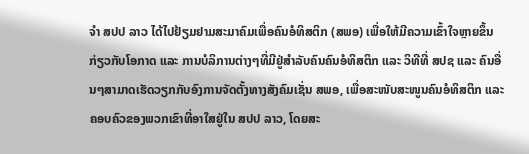ຈໍາ ສປປ ລາວ ໄດ້ໄປຢ້ຽມຢາມສະມາຄົມເພື່ອຄົນອໍທິສຕິກ (ສພອ) ເພື່ອໃຫ້ມີຄວາມເຂົ້າໃຈຫຼາຍຂຶ້ນກ່ຽວກັບໂອກາດ ແລະ ການບໍລິການຕ່າງໆທີ່ມີຢູ່ສຳລັບຄົນຄົນອໍທິສຕິກ ແລະ ວິທີທີ່ ສປຊ ແລະ ຄົນອື່ນໆສາມາດເຮັດວຽກກັບອົງການຈັດຕັ້ງທາງສັງຄົມເຊັ່ນ ສພອ, ເພື່ອສະໜັບສະໜູນຄົນອໍທິສຕິກ ແລະ ຄອບຄົວຂອງພວກເຂົາທີ່ອາໃສຢູ່ໃນ ສປປ ລາວ, ໂດຍສະ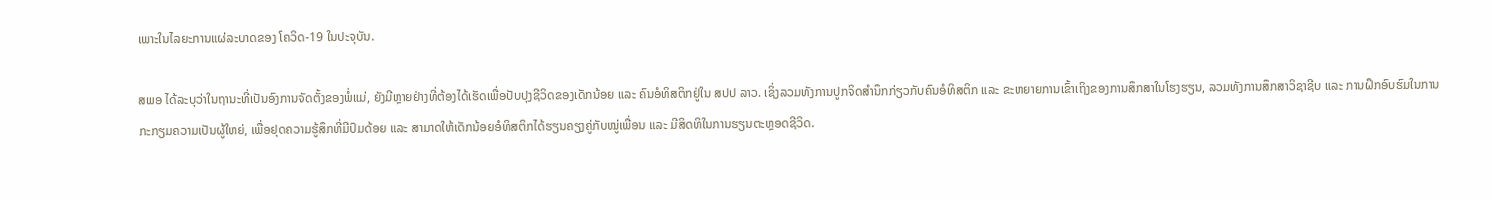ເພາະໃນໄລຍະການແຜ່ລະບາດຂອງ ໂຄວິດ-19 ໃນປະຈຸບັນ.

ສພອ ໄດ້ລະບຸວ່າໃນຖານະທີ່ເປັນອົງການຈັດຕັ້ງຂອງພໍ່ແມ່, ຍັງມີຫຼາຍຢ່າງທີ່ຕ້ອງໄດ້ເຮັດເພື່ອປັບປຸງຊີວິດຂອງເດັກນ້ອຍ ແລະ ຄົນອໍທິສຕິກຢູ່ໃນ ສປປ ລາວ. ເຊິ່ງລວມທັງການປູກຈິດສໍານຶກກ່ຽວກັບຄົນອໍທິສຕິກ ແລະ ຂະຫຍາຍການເຂົ້າເຖິງຂອງການສຶກສາໃນໂຮງຮຽນ, ລວມທັງການສຶກສາວິຊາຊີບ ແລະ ການຝຶກອົບຮົມໃນການກະກຽມຄວາມເປັນຜູ້ໃຫຍ່, ເພື່ອຢຸດຄວາມຮູ້ສຶກທີ່ມີປົມດ້ອຍ ແລະ ສາມາດໃຫ້ເດັກນ້ອຍອໍທິສຕິກໄດ້ຮຽນຄຽງຄູ່ກັບໝູ່ເພື່ອນ ແລະ ມີສິດທິໃນການຮຽນຕະຫຼອດຊີວິດ.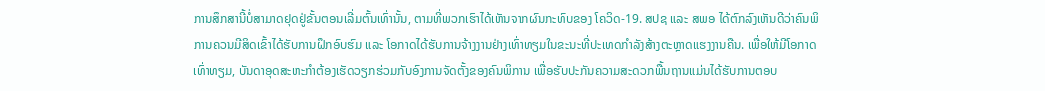ການສຶກສານີ້ບໍ່ສາມາດຢຸດຢູ່ຂັ້ນຕອນເລີ່ມຕົ້ນເທົ່ານັ້ນ, ຕາມທີ່ພວກເຮົາໄດ້ເຫັນຈາກຜົນກະທົບຂອງ ໂຄວິດ-19. ສປຊ ແລະ ສພອ ໄດ້ຕົກລົງເຫັນດີວ່າຄົນພິການຄວນມີສິດເຂົ້າໄດ້ຮັບການຝຶກອົບຮົມ ແລະ ໂອກາດໄດ້ຮັບການຈ້າງງານຢ່າງເທົ່າທຽມໃນຂະນະທີ່ປະເທດກຳລັງສ້າງຕະຫຼາດແຮງງານຄືນ. ເພື່ອໃຫ້ມີໂອກາດເທົ່າທຽມ, ບັນດາອຸດສະຫະກຳຕ້ອງເຮັດວຽກຮ່ວມກັບອົງການຈັດຕັ້ງຂອງຄົນພິການ ເພື່ອຮັບປະກັນຄວາມສະດວກພື້ນຖານແມ່ນໄດ້ຮັບການຕອບ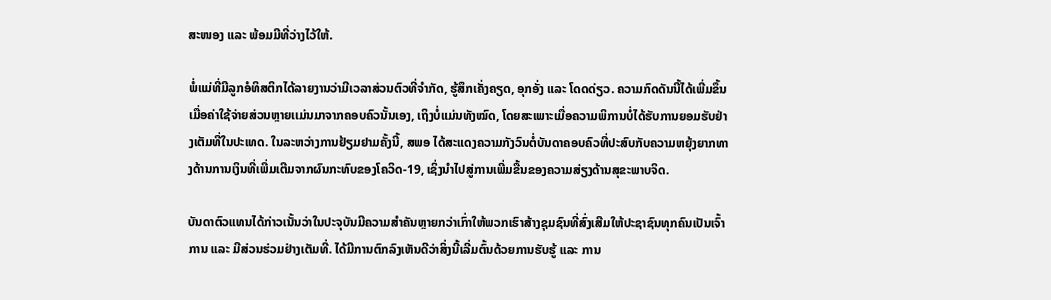ສະໜອງ ແລະ ພ້ອມມີທີ່ວ່າງໄວ້ໃຫ້.

ພໍ່ແມ່ທີ່ມີລູກອໍທິສຕິກໄດ້ລາຍງານວ່າມີເວລາສ່ວນຕົວທີ່ຈຳກັດ, ຮູ້ສຶກເຄັ່ງຄຽດ, ອຸກອັ່ງ ແລະ ໂດດດ່ຽວ. ຄວາມກົດດັນນີ້ໄດ້ເພີ່ມຂຶ້ນເມື່ອຄ່າໃຊ້ຈ່າຍສ່ວນຫຼາຍເເມ່ນມາຈາກຄອບຄົວນັ້ນເອງ, ເຖິງບໍ່ແມ່ນທັງໝົດ, ໂດຍສະເພາະເມື່ອຄວາມພິການບໍ່ໄດ້ຮັບການຍອມຮັບຢ່າງເຕັມທີ່ໃນປະເທດ. ໃນລະຫວ່າງການຢ້ຽມຢາມຄັ້ງນີ້, ສພອ ໄດ້ສະແດງຄວາມກັງວົນຕໍ່ບັນດາຄອບຄົວທີ່ປະສົບກັບຄວາມຫຍຸ້ງຍາກທາງດ້ານການເງິນທີ່ເພີ່ມເຕີມຈາກຜົນກະທົບຂອງໂຄວິດ-19, ເຊິ່ງນໍາໄປສູ່ການເພີ່ມຂື້ນຂອງຄວາມສ່ຽງດ້ານສຸຂະພາບຈິດ.

ບັນດາຕົວແທນໄດ້ກ່າວເນັ້ນວ່າໃນປະຈຸບັນມີຄວາມສຳຄັນຫຼາຍກວ່າເກົ່າໃຫ້ພວກເຮົາສ້າງຊຸມຊົນທີ່ສົ່ງເສີມໃຫ້ປະຊາຊົນທຸກຄົນເປັນເຈົ້າການ ແລະ ມີສ່ວນຮ່ວມຢ່າງເຕັມທີ່. ໄດ້ມີການຕົກລົງເຫັນດີວ່າສິ່ງນີ້ເລີ່ມຕົ້ນດ້ວຍການຮັບຮູ້ ແລະ ການ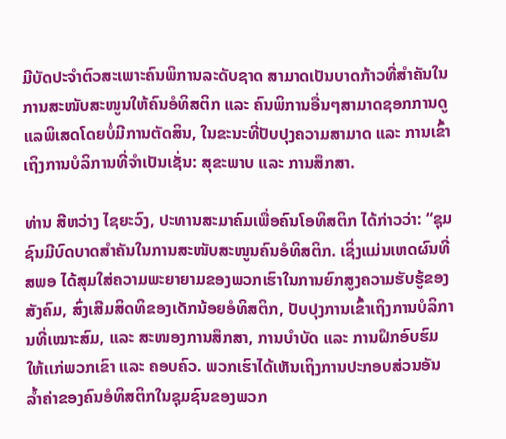ມີບັດປະຈຳຕົວສະເພາະຄົນພິການລະດັບຊາດ ສາມາດເປັນບາດກ້າວທີ່ສຳຄັນໃນການສະໜັບສະໜູນໃຫ້ຄົນອໍທິສຕິກ ແລະ ຄົນພິການອື່ນໆສາມາດຊອກການດູແລພິເສດໂດຍບໍ່ມີການຕັດສິນ, ໃນຂະນະທີ່ປັບປຸງຄວາມສາມາດ ແລະ ການເຂົ້າເຖິງການບໍລິການທີ່ຈຳເປັນເຊັ່ນ: ສຸຂະພາບ ແລະ ການສຶກສາ.

ທ່ານ ສີຫວ່າງ ໄຊຍະວົງ, ປະທານສະມາຄົມເພື່ອຄົນໂອທິສຕິກ ໄດ້ກ່າວວ່າ: “ຊຸມຊົນມີບົດບາດສຳຄັນໃນການສະໜັບສະໜູນຄົນອໍທິສຕິກ. ເຊິ່ງແມ່ນເຫດຜົນທີ່ ສພອ ໄດ້ສຸມໃສ່ຄວາມພະຍາຍາມຂອງພວກເຮົາໃນການຍົກສູງຄວາມຮັບຮູ້ຂອງສັງຄົມ, ສົ່ງເສີມສິດທິຂອງເດັກນ້ອຍອໍທິສຕິກ, ປັບປຸງການເຂົ້າເຖິງການບໍລິການທີ່ເໝາະສົມ, ແລະ ສະໜອງການສຶກສາ, ການບຳບັດ ແລະ ການຝຶກອົບຮົມໃຫ້ເເກ່ພວກເຂົາ ແລະ ຄອບຄົວ. ພວກເຮົາໄດ້ເຫັນເຖິງການປະກອບສ່ວນອັນລໍ້າຄ່າຂອງຄົນອໍທິສຕິກໃນຊຸມຊົນຂອງພວກ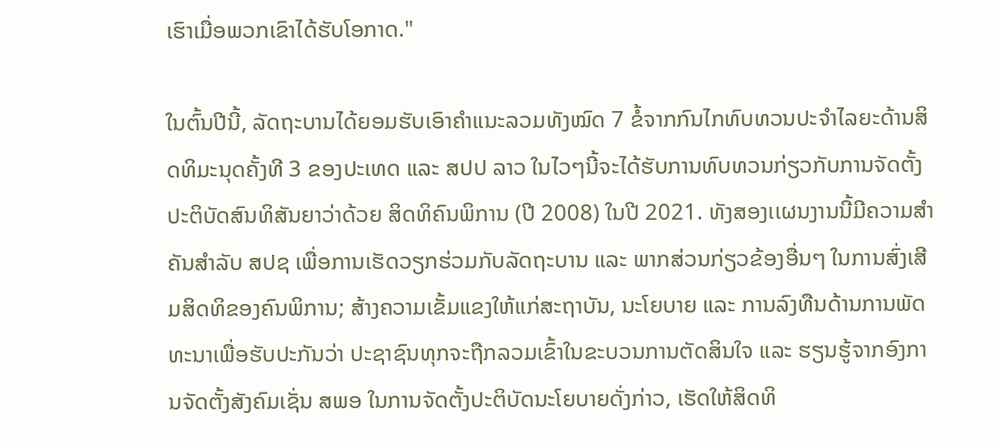ເຮົາເມື່ອພວກເຂົາໄດ້ຮັບໂອກາດ."

ໃນຕົ້ນປີນີ້, ລັດຖະບານໄດ້ຍອມຮັບເອົາຄຳແນະລວມທັງໝົດ 7 ຂໍ້ຈາກກົນໄກທົບທວນປະຈໍາໄລຍະດ້ານສິດທິມະນຸດຄັ້ງທີ 3 ຂອງປະເທດ ແລະ ສປປ ລາວ ໃນໄວໆນີ້ຈະໄດ້ຮັບການທົບທວນກ່ຽວກັບການຈັດຕັ້ງປະຕິບັດສົນທິສັນຍາວ່າດ້ວຍ ສິດທິຄົນພິການ (ປີ 2008) ໃນປີ 2021. ທັງສອງເເຜນງານນີ້ມີຄວາມສຳຄັນສຳລັບ ສປຊ ເພື່ອການເຮັດວຽກຮ່ວມກັບລັດຖະບານ ແລະ ພາກສ່ວນກ່ຽວຂ້ອງອື່ນໆ ໃນການສົ່ງເສີມສິດທິຂອງຄົນພິການ; ສ້າງຄວາມເຂັ້ມແຂງໃຫ້ແກ່ສະຖາບັນ, ນະໂຍບາຍ ແລະ ການລົງທືນດ້ານການພັດທະນາເພື່ອຮັບປະກັນວ່າ ປະຊາຊົນທຸກຈະຖືກລວມເຂົ້າໃນຂະບວນການຕັດສິນໃຈ ແລະ ຮຽນຮູ້ຈາກອົງການຈັດຕັ້ງສັງຄົມເຊັ່ນ ສພອ ໃນການຈັດຕັ້ງປະຕິບັດນະໂຍບາຍດັ່ງກ່າວ, ເຮັດໃຫ້ສິດທິ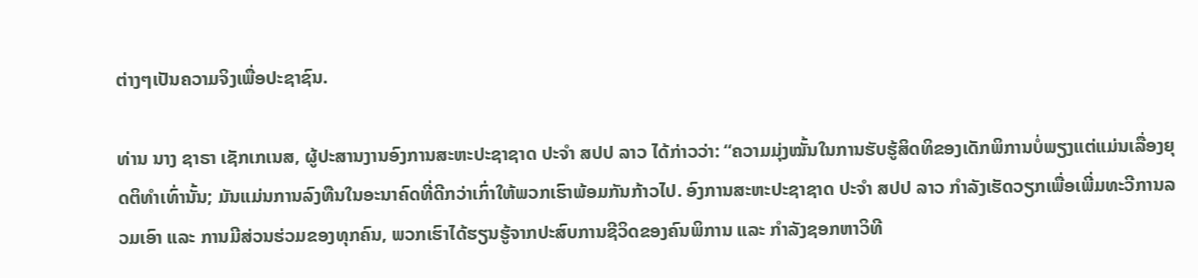ຕ່າງໆເປັນຄວາມຈິງເພື່ອປະຊາຊົນ.

ທ່ານ ນາງ ຊາຣາ ເຊັກເກເນສ, ຜູ້ປະສານງານອົງການສະຫະປະຊາຊາດ ປະຈຳ ສປປ ລາວ ໄດ້ກ່າວວ່າ: “ຄວາມມຸ່ງໝັ້ນໃນການຮັບຮູ້ສິດທິຂອງເດັກພິການບໍ່ພຽງແຕ່ແມ່ນເລື່ອງຍຸດຕິທຳເທົ່ານັ້ນ; ມັນແມ່ນການລົງທືນໃນອະນາຄົດທີ່ດີກວ່າເກົ່າໃຫ້ພວກເຮົາພ້ອມກັນກ້າວໄປ. ອົງການສະຫະປະຊາຊາດ ປະຈຳ ສປປ ລາວ ກຳລັງເຮັດວຽກເພື່ອເພີ່ມທະວີການລວມເອົາ ແລະ ການມີສ່ວນຮ່ວມຂອງທຸກຄົນ, ພວກເຮົາໄດ້ຮຽນຮູ້ຈາກປະສົບການຊີວິດຂອງຄົນພິການ ແລະ ກໍາລັງຊອກຫາວິທີ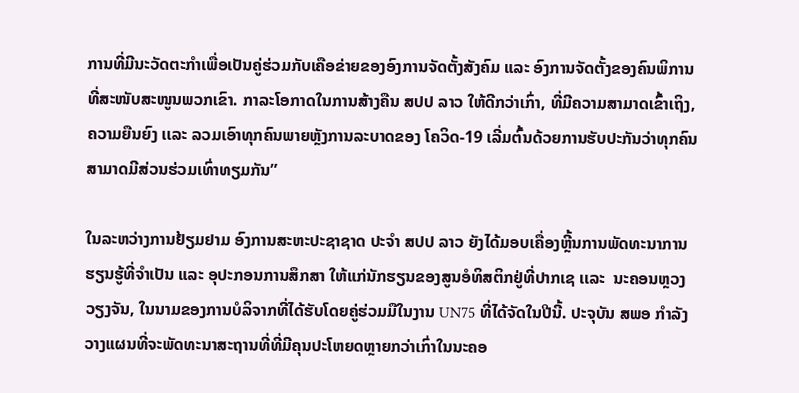ການທີ່ມີນະວັດຕະກຳເພື່ອເປັນຄູ່ຮ່ວມກັບເຄືອຂ່າຍຂອງອົງການຈັດຕັ້ງສັງຄົມ ແລະ ອົງການຈັດຕັ້ງຂອງຄົນພິການທີ່ສະໜັບສະໜູນພວກເຂົາ. ກາລະໂອກາດໃນການສ້າງຄືນ ສປປ ລາວ ໃຫ້ດີກວ່າເກົ່າ, ທີ່ມີຄວາມສາມາດເຂົ້າເຖິງ, ຄວາມຍືນຍົງ ເເລະ ລວມເອົາທຸກຄົນພາຍຫຼັງການລະບາດຂອງ ໂຄວິດ-19 ເລີ່ມຕົ້ນດ້ວຍການຮັບປະກັນວ່າທຸກຄົນສາມາດມີສ່ວນຮ່ວມເທົ່າທຽມກັນ”

ໃນລະຫວ່າງການຢ້ຽມຢາມ ອົງການສະຫະປະຊາຊາດ ປະຈໍາ ສປປ ລາວ ຍັງໄດ້ມອບເຄື່ອງຫຼີ້ນການພັດທະນາການຮຽນຮູ້ທີ່ຈຳເປັນ ແລະ ອຸປະກອນການສຶກສາ ໃຫ້ແກ່ນັກຮຽນຂອງສູນອໍທິສຕິກຢູ່ທີ່ປາກເຊ ເເລະ  ນະຄອນຫຼວງວຽງຈັນ, ໃນນາມຂອງການບໍລິຈາກທີ່ໄດ້ຮັບໂດຍຄູ່ຮ່ວມມືໃນງານ UN75 ທີ່ໄດ້ຈັດໃນປີນີ້. ປະຈຸບັນ ສພອ ກຳລັງວາງແຜນທີ່ຈະພັດທະນາສະຖານທີ່ທີ່ມີຄຸນປະໂຫຍດຫຼາຍກວ່າເກົ່າໃນນະຄອ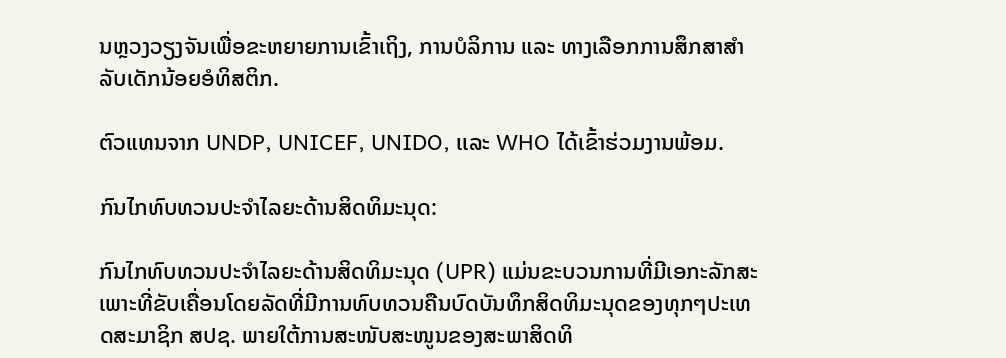ນຫຼວງວຽງຈັນເພື່ອຂະຫຍາຍການເຂົ້າເຖິງ, ການບໍລິການ ແລະ ທາງເລືອກການສຶກສາສຳລັບເດັກນ້ອຍອໍທິສຕິກ.

ຕົວແທນຈາກ UNDP, UNICEF, UNIDO, ເເລະ WHO ໄດ້ເຂົ້າຮ່ວມງານພ້ອມ.

ກົນໄກທົບທວນປະຈໍາໄລຍະດ້ານສິດທິມະນຸດ:

ກົນໄກທົບທວນປະຈໍາໄລຍະດ້ານສິດທິມະນຸດ (UPR) ແມ່ນຂະບວນການທີ່ມີເອກະລັກສະເພາະທີ່ຂັບເຄື່ອນໂດຍລັດທີ່ມີການທົບທວນຄືນບົດບັນທຶກສິດທິມະນຸດຂອງທຸກໆປະເທດສະມາຊິກ ສປຊ. ພາຍໃຕ້ການສະໜັບສະໜູນຂອງສະພາສິດທິ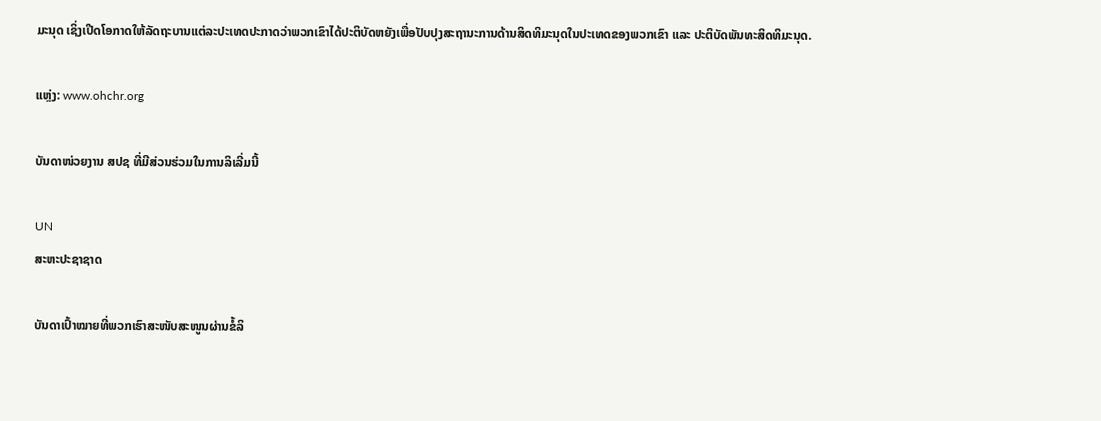ມະນຸດ ເຊິ່ງເປີດໂອກາດໃຫ້ລັດຖະບານແຕ່ລະປະເທດປະກາດວ່າພວກເຂົາໄດ້ປະຕິບັດຫຍັງເພື່ອປັບປຸງສະຖານະການດ້ານສິດທິມະນຸດໃນປະເທດຂອງພວກເຂົາ ແລະ ປະຕິບັດພັນທະສິດທິມະນຸດ.

ແຫຼ່ງ: www.ohchr.org

ບັນດາໜ່ວຍງານ ສປຊ ທີ່ມີສ່ວນຮ່ວມໃນການລິເລີ່ມນີ້

UN
ສະຫະປະຊາຊາດ

ບັນດາເປົ້າໝາຍທີ່ພວກເຮົາສະໜັບສະໜູນຜ່ານຂໍ້ລິ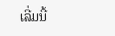ເລີ່ມນີ້